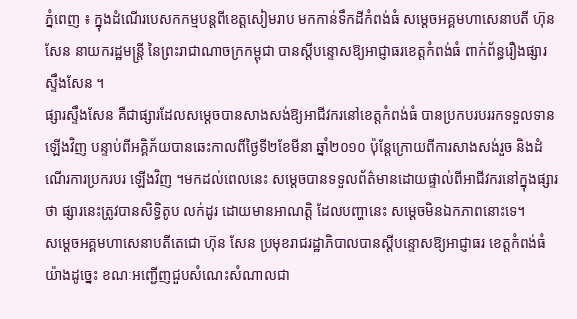ភ្នំពេញ ៖ ក្នុងដំណើរបេសកកម្មបន្តពីខេត្តសៀមរាប មកកាន់ទឹកដីកំពង់ធំ សម្ដេចអគ្គមហាសេនាបតី ហ៊ុន សែន នាយករដ្ឋមន្ត្រី នៃព្រះរាជាណាចក្រកម្ពុជា បានស្ដីបន្ទោសឱ្យអាជ្ញាធរខេត្តកំពង់ធំ ពាក់ព័ន្ធរឿងផ្សារស្ទឹងសែន ។
ផ្សារស្ទឹងសែន គឺជាផ្សារដែលសម្ដេចបានសាងសង់ឱ្យអាជីវករនៅខេត្តកំពង់ធំ បានប្រកបរបររកទទួលទានឡើងវិញ បន្ទាប់ពីអគ្គិភ័យបានឆេះកាលពីថ្ងៃទី២ខែមីនា ឆ្នាំ២០១០ ប៉ុន្តែក្រោយពីការសាងសង់រួច និងដំណើរការប្រករបរ ឡើងវិញ ។មកដល់ពេលនេះ សម្ដេចបានទទួលព័ត៌មានដោយផ្ទាល់ពីអាជីវករនៅក្នុងផ្សារថា ផ្សារនេះត្រូវបានសិទ្ធិតូប លក់ដូរ ដោយមានអាណត្តិ ដែលបញ្ហានេះ សម្ដេចមិនឯកភាពនោះទេ។
សម្ដេចអគ្គមហាសេនាបតីតេជោ ហ៊ុន សែន ប្រមុខរាជរដ្ឋាភិបាលបានស្ដីបន្ទោសឱ្យអាជ្ញាធរ ខេត្តកំពង់ធំយ៉ាងដូច្នេះ ខណៈអញ្ជើញជួបសំណេះសំណាលជា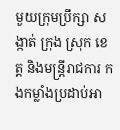មួយក្រុមប្រឹក្សា សង្កាត់ ក្រុង ស្រុក ខេត្ត និងមន្ត្រីរាជការ កងកម្លាំងប្រដាប់អា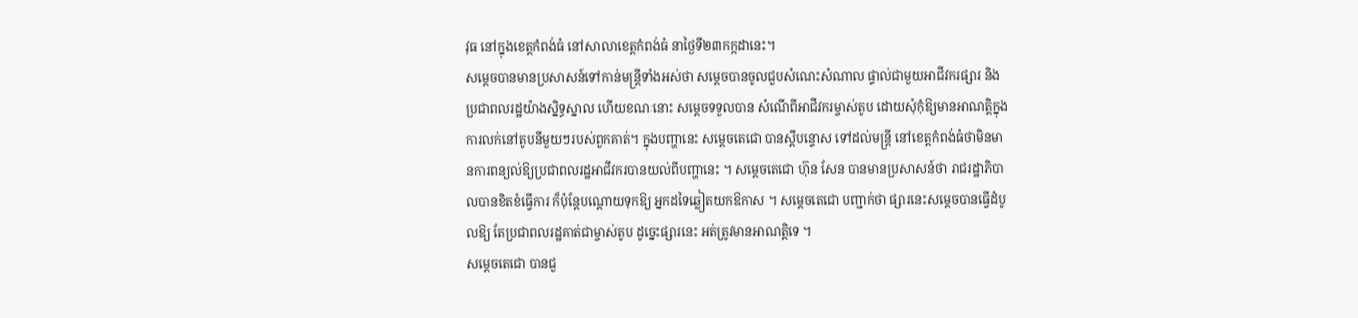វុធ នៅក្នុងខេត្តកំពង់ធំ នៅសាលាខេត្តកំពង់ធំ នាថ្ងៃទី២៣កក្កដានេះ។
សម្ដេចបានមានប្រសាសន៍ទៅកាន់មន្ត្រីទាំងអស់ថា សម្ដេចបានចូលជួបសំណេះសំណាល ផ្ទាល់ជាមួយអាជីវករផ្សារ និងប្រជាពលរដ្ឋយ៉ាងស្និទ្ធស្នាល ហើយខណៈនោះ សម្ដេចទទួលបាន សំណើពីអាជីវករម្ចាស់តូប ដោយសុំកុំឱ្យមានអាណត្តិក្នុងការលក់នៅតូបនីមួយៗរបស់ពួកគាត់។ ក្នុងបញ្ហានេះ សម្ដេចតេជោ បានស្ដីបន្ទោស ទៅដល់មន្ត្រី នៅខេត្តកំពង់ធំថាមិនមានការពន្យល់ឱ្យប្រជាពលរដ្ឋអាជីវករបានយល់ពីបញ្ហានេះ ។ សម្ដេចតេជោ ហ៊ុន សែន បានមានប្រសាសន៍ថា រាជរដ្ឋាភិបាលបានខិតខំធ្វើការ ក៏ប៉ុន្តែបណ្ដោយទុកឱ្យ អ្នកដទៃឆ្លៀតយកឱកាស ។ សម្ដេចតេជោ បញ្ជាក់ថា ផ្សារនេះសម្ដេចបានធ្វើដំបូលឱ្យ តែប្រជាពលរដ្ឋគាត់ជាម្ចាស់តូប ដូច្នេះផ្សារនេះ អត់ត្រូវមានអាណត្តិទេ ។
សម្ដេចតេជោ បានជួ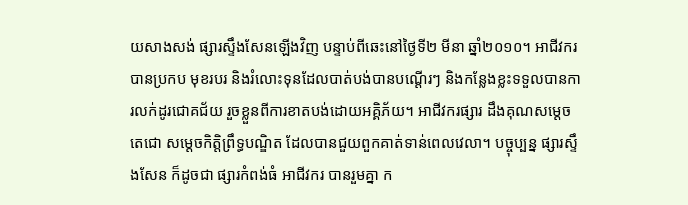យសាងសង់ ផ្សារស្ទឹងសែនឡើងវិញ បន្ទាប់ពីឆេះនៅថ្ងៃទី២ មីនា ឆ្នាំ២០១០។ អាជីវករ បានប្រកប មុខរបរ និងរំលោះទុនដែលបាត់បង់បានបណ្ដើរៗ និងកន្លែងខ្លះទទួលបានការលក់ដូរជោគជ័យ រួចខ្លួនពីការខាតបង់ដោយអគ្គិភ័យ។ អាជីវករផ្សារ ដឹងគុណសម្ដេចតេជោ សម្ដេចកិត្តិព្រឹទ្ធបណ្ឌិត ដែលបានជួយពួកគាត់ទាន់ពេលវេលា។ បច្ចុប្បន្ន ផ្សារស្ទឹងសែន ក៏ដូចជា ផ្សារកំពង់ធំ អាជីវករ បានរួមគ្នា ក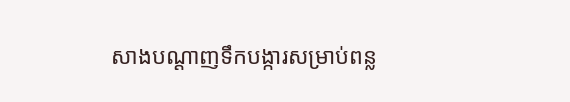សាងបណ្ដាញទឹកបង្ការសម្រាប់ពន្ល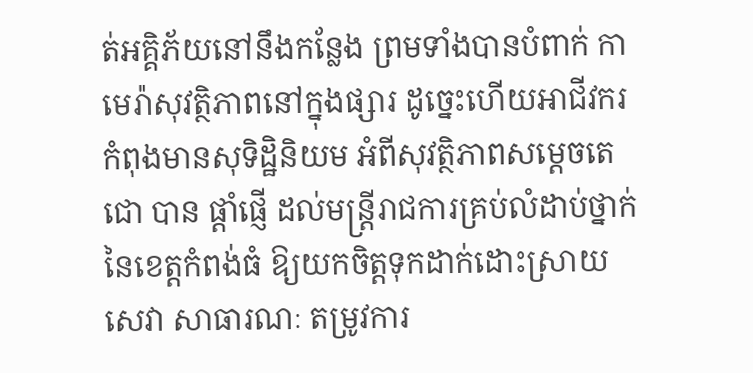ត់អគ្គិភ័យនៅនឹងកន្លែង ព្រមទាំងបានបំពាក់ កាមេរ៉ាសុវត្ថិភាពនៅក្នុងផ្សារ ដូច្នេះហើយអាជីវករ កំពុងមានសុទិដ្ឋិនិយម អំពីសុវត្ថិភាពសម្ដេចតេជោ បាន ផ្តាំផ្ញើ ដល់មន្ត្រីរាជការគ្រប់លំដាប់ថ្នាក់នៃខេត្តកំពង់ធំ ឱ្យយកចិត្តទុកដាក់ដោះស្រាយសេវា សាធារណៈ តម្រូវការ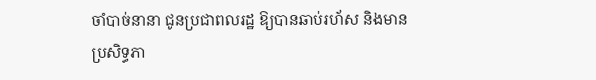ចាំបាច់នានា ជូនប្រជាពលរដ្ឋ ឱ្យបានឆាប់រហ័ស និងមានប្រសិទ្ធភា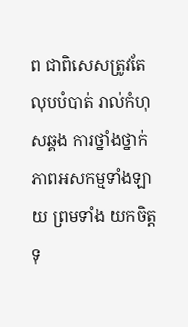ព ជាពិសេសត្រូវតែ លុបបំបាត់ រាល់កំហុសឆ្គង ការថ្នាំងថ្នាក់ ភាពអសកម្មទាំងឡាយ ព្រមទាំង យកចិត្តទុ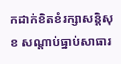កដាក់ខិតខំរក្សាសន្តិសុខ សណ្ដាប់ធ្នាប់សាធារ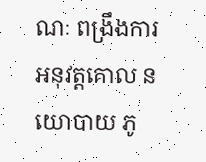ណៈ ពង្រឹងការអនុវត្តគោល នយោបាយ ភូ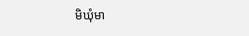មិឃុំមា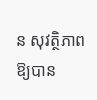ន សុវត្ថិភាព ឱ្យបាន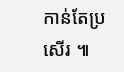កាន់តែប្រសើរ ៕